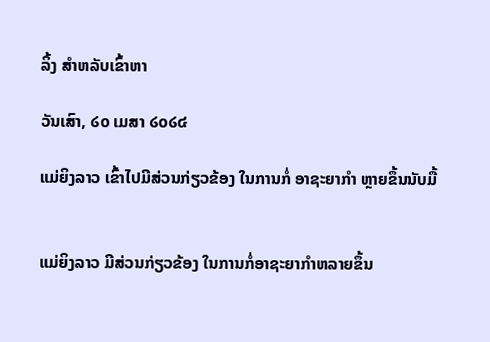ລິ້ງ ສຳຫລັບເຂົ້າຫາ

ວັນເສົາ, ໒໐ ເມສາ ໒໐໒໔

ແມ່ຍິງລາວ ເຂົ້າໄປມີສ່ວນກ່ຽວຂ້ອງ ໃນການກໍ່ ອາຊະຍາກຳ ຫຼາຍຂຶ້ນນັບມື້


ແມ່ຍິງລາວ ມີສ່ວນກ່ຽວຂ້ອງ ໃນການກໍ່ອາຊະຍາກຳຫລາຍຂຶ້ນ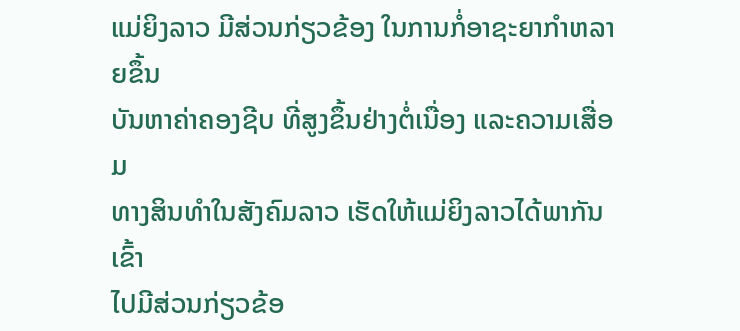ແມ່ຍິງລາວ ມີສ່ວນກ່ຽວຂ້ອງ ໃນການກໍ່ອາຊະຍາກຳຫລາຍຂຶ້ນ
ບັນຫາຄ່າຄອງຊີບ ທີ່ສູງຂຶ້ນຢ່າງຕໍ່ເນື່ອງ ແລະຄວາມເສື່ອມ
ທາງສິນທຳໃນສັງຄົມລາວ ເຮັດໃຫ້ແມ່ຍິງລາວໄດ້ພາກັນເຂົ້າ
ໄປມີສ່ວນກ່ຽວຂ້ອ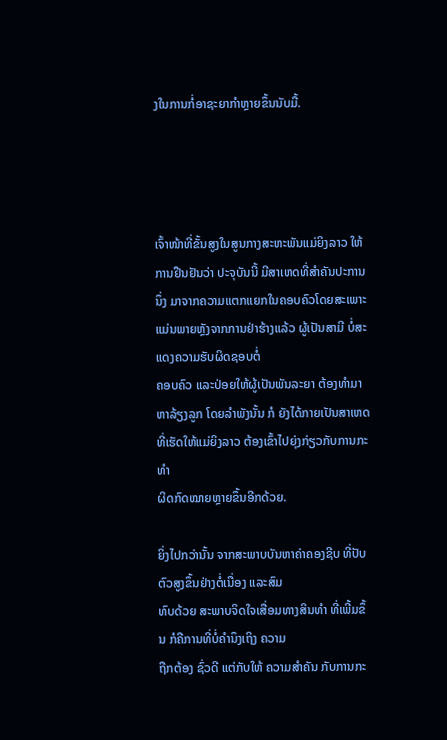ງໃນການກໍ່ອາຊະຍາກຳຫຼາຍຂຶ້ນນັບມື້.




ເຈົ້າໜ້າທີ່ຂັ້ນສູງໃນສູນກາງສະຫະພັນແມ່ຍິງລາວ ໃຫ້ການຢືນຢັນວ່າ ປະຈຸບັນນີ້ ມີສາເຫດທີ່ສຳຄັນປະການນຶ່ງ ມາຈາກຄວາມແຕກແຍກໃນຄອບຄົວໂດຍສະເພາະ
ແມ່ນພາຍຫຼັງຈາກການຢ່າຮ້າງແລ້ວ ຜູ້ເປັນສາມີ ບໍ່ສະແດງຄວາມຮັບຜິດຊອບຕໍ່
ຄອບຄົວ ແລະປ່ອຍໃຫ້ຜູ້ເປັນພັນລະຍາ ຕ້ອງທຳມາຫາລ້ຽງລູກ ໂດຍລຳພັງນັ້ນ ກໍ ຍັງໄດ້ກາຍເປັນສາເຫດ ທີ່ເຮັດໃຫ້ແມ່ຍິງລາວ ຕ້ອງເຂົ້າໄປຍຸ່ງກ່ຽວກັບການກະທຳ
ຜິດກົດໝາຍຫຼາຍຂຶ້ນອີກດ້ວຍ.

ຍິ່ງໄປກວ່ານັ້ນ ຈາກສະພາບບັນຫາຄ່າຄອງຊີບ ທີ່ປັບຕົວສູງຂຶ້ນຢ່າງຕໍ່ເນື່ອງ ແລະສົມ
ທົບດ້ວຍ ສະພາບຈິດໃຈເສື່ອມທາງສິນທຳ ທີ່ເພີ້ມຂຶ້ນ ກໍຄືການທີ່ບໍ່ຄຳນຶງເຖິງ ຄວາມ
ຖືກຕ້ອງ ຊົ່ວດີ ແຕ່ກັບໃຫ້ ຄວາມສຳຄັນ ກັບການກະ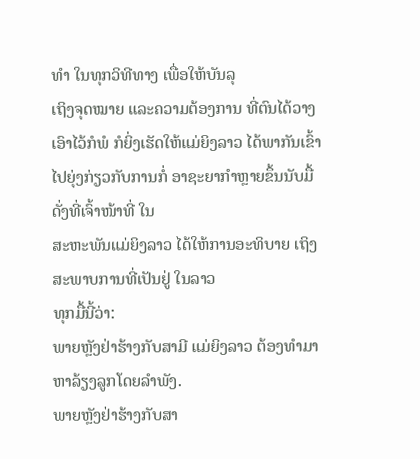ທຳ ໃນທຸກວິທີທາງ ເພື່ອໃຫ້ບັນລຸ
ເຖິງຈຸດໝາຍ ແລະຄວາມຕ້ອງການ ທີ່ຕົນໄດ້ວາງເອົາໄວ້ກໍພໍ ກໍຍິ່ງເຮັດໃຫ້ແມ່ຍິງລາວ ໄດ້ພາກັນເຂົ້າໄປຍຸ່ງກ່ຽວກັບການກໍ່ ອາຊະຍາກຳຫຼາຍຂຶ້ນນັບມື້ ດັ່ງທີ່ເຈົ້າໜ້າທີ່ ໃນ
ສະຫະພັນແມ່ຍິງລາວ ໄດ້ໃຫ້ການອະທິບາຍ ເຖິງສະພາບການທີ່ເປັນຢູ່ ໃນລາວ
ທຸກມື້ນີ້ວ່າ:
ພາຍຫຼັງຢ່າຮ້າງກັບສາມີ ແມ່ຍິງລາວ ຕ້ອງທຳມາຫາລ້ຽງລູກໂດຍລຳພັງ.
ພາຍຫຼັງຢ່າຮ້າງກັບສາ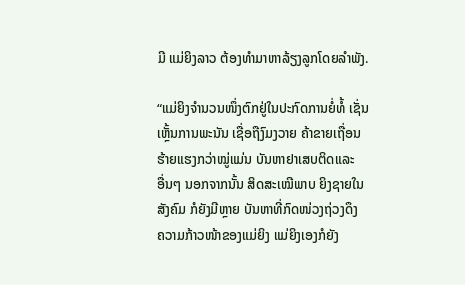ມີ ແມ່ຍິງລາວ ຕ້ອງທຳມາຫາລ້ຽງລູກໂດຍລຳພັງ.

“ແມ່ຍິງຈຳນວນໜຶ່ງຕົກຢູ່ໃນປະກົດການຍໍ່ທໍ້ ເຊັ່ນ
ເຫຼັ້ນການພະນັນ ເຊື່ອຖືງົມງວາຍ ຄ້າຂາຍເຖື່ອນ
ຮ້າຍແຮງກວ່າໝູ່ແມ່ນ ບັນຫາຢາເສບຕິດແລະ
ອື່ນໆ ນອກຈາກນັ້ນ ສິດສະເໝີພາບ ຍິງຊາຍໃນ
ສັງຄົມ ກໍຍັງມີຫຼາຍ ບັນຫາທີ່ກົດໜ່ວງຖ່ວງດຶງ
ຄວາມກ້າວໜ້າຂອງແມ່ຍິງ ແມ່ຍິງເອງກໍຍັງ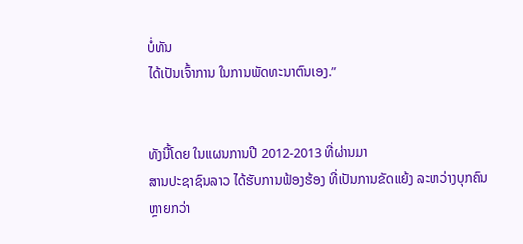ບໍ່ທັນ
ໄດ້ເປັນເຈົ້າການ ໃນການພັດທະນາຕົນເອງ.”


ທັງນີ້ໂດຍ ໃນແຜນການປີ 2012-2013 ທີ່ຜ່ານມາ
ສານປະຊາຊົນລາວ ໄດ້ຮັບການຟ້ອງຮ້ອງ ທີ່ເປັນການຂັດແຍ້ງ ລະຫວ່າງບຸກຄົນ
ຫຼາຍກວ່າ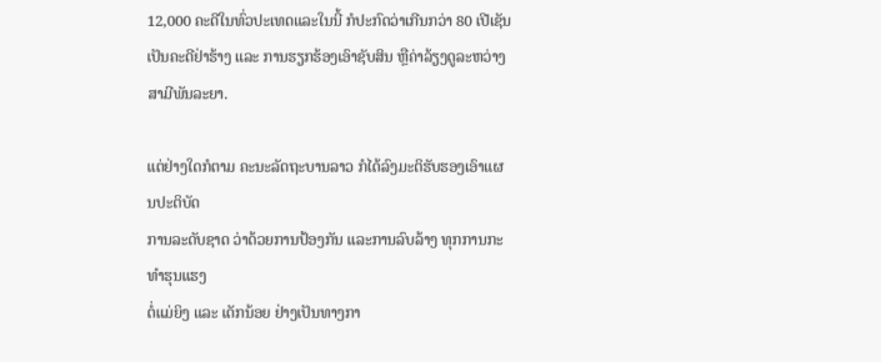12,000 ຄະດີໃນທົ່ວປະເທດແລະໃນນີ້ ກໍປະກົດວ່າເກີນກວ່າ 80 ເປີເຊັນ
ເປັນຄະດີຢ່າຮ້າງ ແລະ ການຮຽກຮ້ອງເອົາຊັບສິນ ຫຼືຄ່າລ້ຽງດູລະຫວ່າງສາມີພັນລະຍາ.

ແຕ່ຢ່າງໃດກໍຕາມ ຄະນະລັດຖະບານລາວ ກໍໄດ້ລົງມະຕິຮັບຮອງເອົາແຜນປະຕິບັດ
ການລະດັບຊາດ ວ່າດ້ວຍການປ້ອງກັນ ແລະການລົບລ້າງ ທຸກການກະທຳຮຸນແຮງ
ຕໍ່ແມ່ຍິງ ແລະ ເດັກນ້ອຍ ຢ່າງເປັນທາງກາ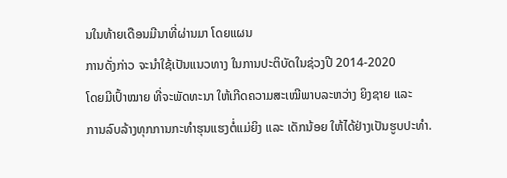ນໃນທ້າຍເດືອນມີນາທີ່ຜ່ານມາ ໂດຍແຜນ
ການດັ່ງກ່າວ ຈະນຳໃຊ້ເປັນແນວທາງ ໃນການປະຕິບັດໃນຊ່ວງປີ 2014-2020
ໂດຍມີເປົ້າໝາຍ ທີ່ຈະພັດທະນາ ໃຫ້ເກີດຄວາມສະເໝີພາບລະຫວ່າງ ຍິງຊາຍ ແລະ
ການລົບລ້າງທຸກການກະທຳຮຸນແຮງຕໍ່ແມ່ຍິງ ແລະ ເດັກນ້ອຍ ໃຫ້ໄດ້ຢ່າງເປັນຮູບປະທຳ.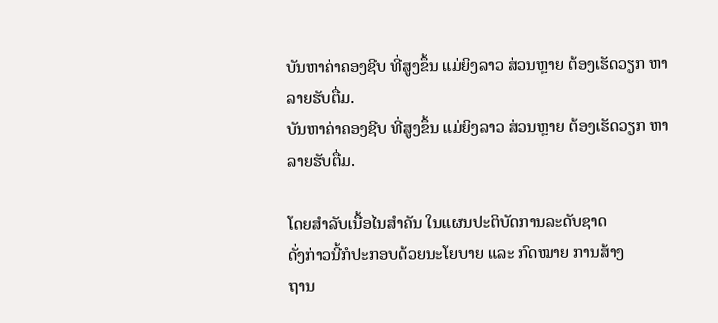ບັນຫາຄ່າຄອງຊີບ ທີ່ສູງຂຶ້ນ ແມ່ຍິງລາວ ສ່ວນຫຼາຍ ຕ້ອງເຮັດວຽກ ຫາລາຍຮັບຕື່ມ.
ບັນຫາຄ່າຄອງຊີບ ທີ່ສູງຂຶ້ນ ແມ່ຍິງລາວ ສ່ວນຫຼາຍ ຕ້ອງເຮັດວຽກ ຫາລາຍຮັບຕື່ມ.

ໂດຍສຳລັບເນື້ອໄນສຳຄັນ ໃນແຜນປະຕິບັດການລະດັບຊາດ
ດັ່ງກ່າວນີ້ກໍປະກອບດ້ວຍນະໂຍບາຍ ແລະ ກົດໝາຍ ການສ້າງ
ຖານ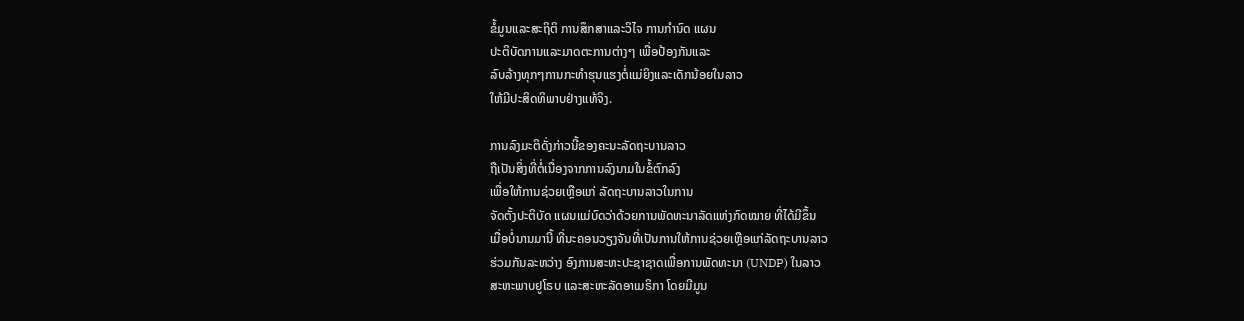ຂໍ້ມູນແລະສະຖິຕິ ການສຶກສາແລະວິໄຈ ການກຳນົດ ແຜນ
ປະຕິບັດການແລະມາດຕະການຕ່າງໆ ເພື່ອປ້ອງກັນແລະ
ລົບລ້າງທຸກໆການກະທຳຮຸນແຮງຕໍ່ແມ່ຍິງແລະເດັກນ້ອຍໃນລາວ
ໃຫ້ມີປະສິດທິພາບຢ່າງແທ້ຈິງ.

ການລົງມະຕິດັ່ງກ່າວນີ້ຂອງຄະນະລັດຖະບານລາວ
ຖືເປັນສິ່ງທີ່ຕໍ່ເນື່ອງຈາກການລົງນາມໃນຂໍ້ຕົກລົງ
ເພື່ອໃຫ້ການຊ່ວຍເຫຼືອແກ່ ລັດຖະບານລາວໃນການ
ຈັດຕັ້ງປະຕິບັດ ແຜນແມ່ບົດວ່າດ້ວຍການພັດທະນາລັດແຫ່ງກົດໝາຍ ທີ່ໄດ້ມີຂຶ້ນ
ເມື່ອບໍ່ນານມານີ້ ທີ່ນະຄອນວຽງຈັນທີ່ເປັນການໃຫ້ການຊ່ວຍເຫຼືອແກ່ລັດຖະບານລາວ
ຮ່ວມກັນລະຫວ່າງ ອົງການສະຫະປະຊາຊາດເພື່ອການພັດທະນາ (UNDP) ໃນລາວ
ສະຫະພາບຢູໂຣບ ແລະສະຫະລັດອາເມຣິກາ ໂດຍມີມູນ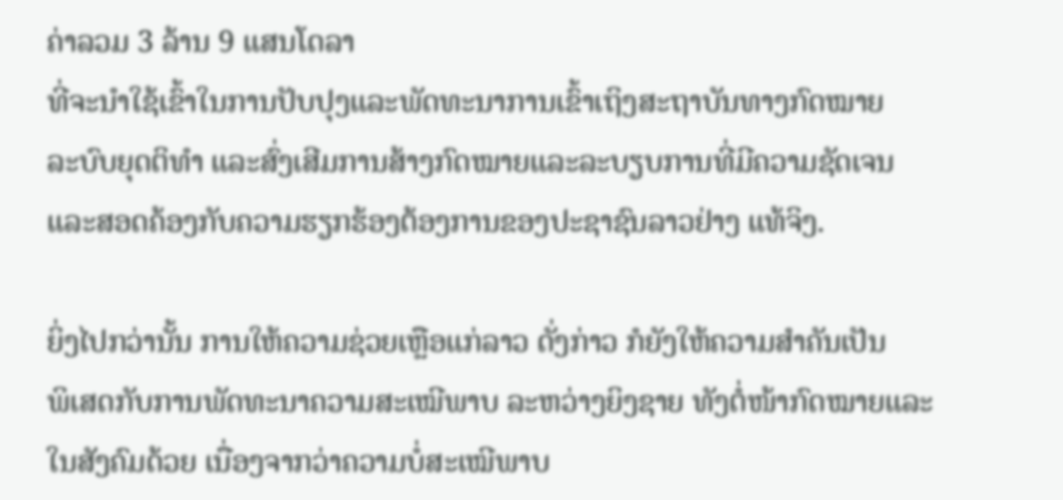ຄ່າລວມ 3 ລ້ານ 9 ແສນໂດລາ
ທີ່ຈະນຳໃຊ້ເຂົ້າໃນການປັບປຸງແລະພັດທະນາການເຂົ້າເຖິງສະຖາບັນທາງກົດໝາຍ
ລະບົບຍຸດຕິທຳ ແລະສົ່ງເສີມການສ້າງກົດໝາຍແລະລະບຽບການທີ່ມີຄວາມຊັດເຈນ
ແລະສອດຄ້ອງກັບຄວາມຮຽກຮ້ອງຕ້ອງການຂອງປະຊາຊົນລາວຢ່າງ ແທ້ຈິງ.

ຍິ່ງໄປກວ່ານັ້ນ ການໃຫ້ຄວາມຊ່ວຍເຫຼືອແກ່ລາວ ດັ່ງກ່າວ ກໍຍັງໃຫ້ຄວາມສຳຄັນເປັນ
ພິເສດກັບການພັດທະນາຄວາມສະເໝີພາບ ລະຫວ່າງຍິງຊາຍ ທັງຕໍ່ໜ້າກົດໝາຍແລະ
ໃນສັງຄົມດ້ວຍ ເນື່ອງຈາກວ່າຄວາມບໍ່ສະເໝີພາບ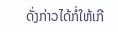ດັ່ງກ່າວໄດ້ກໍ່ໃຫ້ເກີ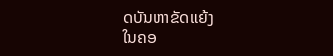ດບັນຫາຂັດແຍ້ງ
ໃນຄອ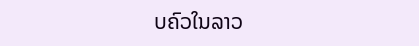ບຄົວໃນລາວ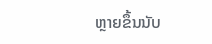ຫຼາຍຂຶ້ນນັບ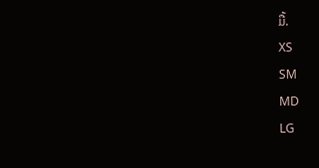ມື້.
XS
SM
MD
LG